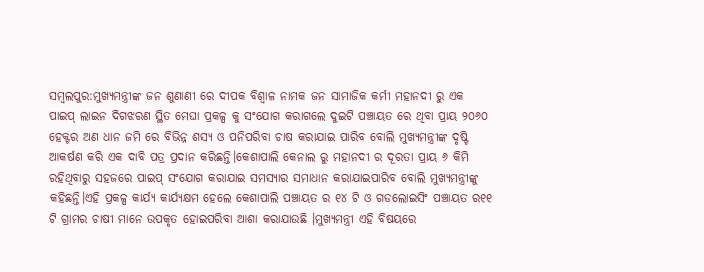ସମ୍ବଲପୁର:ମୁଖ୍ୟମନ୍ତ୍ରୀଙ୍କ ଜନ ଶୁଣାଣୀ ରେ ଦୀପକ ବିଶ୍ୱାଳ ନାମକ ଜନ ସାମାଜିକ କର୍ମୀ ମହାନଦୀ ରୁ ଏକ ପାଇପ୍ ଲାଇନ ଦିଗଝରଣ ସ୍ଥିତ ମେଘା ପ୍ରକଳ୍ପ କୁ ସଂଯୋଗ କରାଗଲେ ଦୁଇଟି ପଞ୍ଚାୟତ ରେ ଥିବା ପ୍ରାୟ ୨୦୬୦ ହେକ୍ଟର ଅଣ ଧାନ ଜମି ରେ ବିଭିନ୍ନ ଶସ୍ୟ ଓ ପନିପରିବା ଚାଷ କରାଯାଇ ପାରିବ ବୋଲି ମୁଖ୍ୟମନ୍ତ୍ରୀଙ୍କ ଦୃଷ୍ଟି ଆକର୍ଷଣ କରି ଏକ ଦାବି ପତ୍ର ପ୍ରଦାନ କରିଛନ୍ତି।କେଶାପାଲି କେନାଲ ରୁ ମହାନଦୀ ର ଦୂରତା ପ୍ରାୟ ୬ କିମି ରହିଥିବାରୁ ସହଜରେ ପାଇପ୍ ସଂଯୋଗ କରାଯାଇ ସମସ୍ୟାର ସମାଧାନ କରାଯାଇପାରିବ ବୋଲି ମୁଖ୍ୟମନ୍ତ୍ରୀଙ୍କୁ କହିଛନ୍ତି।ଏହି ପ୍ରକଳ୍ପ କାର୍ଯ୍ୟ କାର୍ଯ୍ୟକ୍ଷମ ହେଲେ କେଶାପାଲି ପଞ୍ଚାୟତ ର ୧୪ ଟି ଓ ଗଡଲୋଇସିଂ ପଞ୍ଚାୟତ ର୧୧ ଟି ଗ୍ରାମର ଚାଷୀ ମାନେ ଉପକୃତ ହୋଇପରିବା ଆଶା କରାଯାଉଛି ।ମୁଖ୍ୟମନ୍ତ୍ରୀ ଏହି ବିଷୟରେ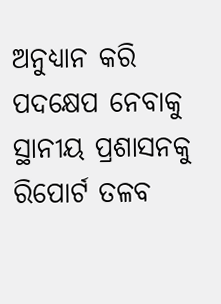ଅନୁଧ୍ୟାନ କରି ପଦକ୍ଷେପ ନେବାକୁ ସ୍ଥାନୀୟ ପ୍ରଶାସନକୁ ରିପୋର୍ଟ ତଳବ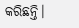କରିଛନ୍ତି।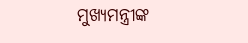ମୁଖ୍ୟମନ୍ତ୍ରୀଙ୍କ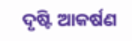ଦୃଷ୍ଟି ଆକର୍ଷଣ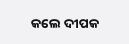କଲେ ଦୀପକ